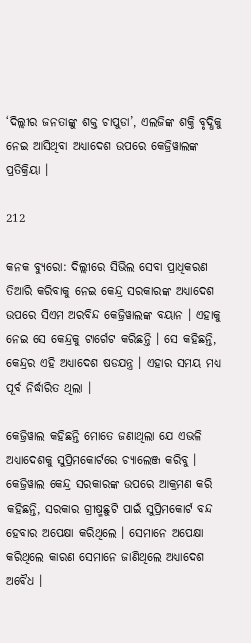‘ଦିଲ୍ଲୀର ଜନତାଙ୍କୁ ଶକ୍ତ ଚାପୁଡା’, ଏଲଜିଙ୍କ ଶକ୍ତି ବୃଦ୍ଧିକୁ ନେଇ ଆସିଥିବା ଅଧ୍ୟାଦେଶ ଉପରେ କେଜ୍ରିୱାଲଙ୍କ ପ୍ରତିକ୍ରିୟା ।

212

କନକ ବ୍ୟୁରୋ: ଦିଲ୍ଲୀରେ ସିଭିଲ ସେବା ପ୍ରାଧିକରଣ ତିଆରି କରିବାକୁ ନେଇ କେନ୍ଦ୍ର ସରକାରଙ୍କ ଅଧ୍ୟାଦେଶ ଉପରେ ସିଏମ ଅରବିନ୍ଦ କେଜ୍ରିୱାଲଙ୍କ ବୟାନ । ଏହାକୁ ନେଇ ସେ କେନ୍ଦ୍ରକୁ ଟାର୍ଗେଟ କରିଛନ୍ତି । ସେ କହିଛନ୍ତି, କେନ୍ଦ୍ରର ଏହି ଅଧ୍ୟାଦେଶ ଷଡଯନ୍ତ୍ର । ଏହାର ସମୟ ମଧ୍ୟ ପୂର୍ବ ନିର୍ଦ୍ଧାରିତ ଥିଲା ।

କେଜ୍ରିୱାଲ କହିଛନ୍ତି ମୋତେ ଜଣାଥିଲା ଯେ ଏଭଳି ଅଧ୍ୟାଦେଶକୁ ସୁପ୍ରିମକୋର୍ଟରେ ଚ୍ୟାଲେଞ୍ଜ କରିବୁ । କେଜ୍ରିୱାଲ କେନ୍ଦ୍ର ସରକାରଙ୍କ ଉପରେ ଆକ୍ରମଣ କରି କହିଛନ୍ତି, ସରକାର ଗ୍ରୀଷ୍ମଛୁଟି ପାଇଁ ସୁପ୍ରିମକୋର୍ଟ ବନ୍ଦ ହେବାର ଅପେକ୍ଷା କରିଥିଲେ । ସେମାନେ ଅପେକ୍ଷା କରିଥିଲେ କାରଣ ସେମାନେ ଜାଣିଥିଲେ ଅଧ୍ୟାଦେଶ ଅବୈଧ ।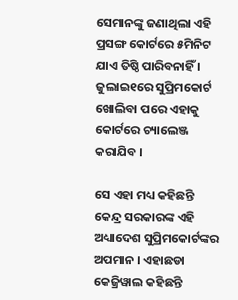ସେମାନଙ୍କୁ ଜଣାଥିଲା ଏହି ପ୍ରସଙ୍ଗ କୋର୍ଟରେ ୫ମିନିଟ ଯାଏ ତିଷ୍ଠି ପାରିବନାହିଁ । ଜୁଲାଇ୧ରେ ସୁପ୍ରିମକୋର୍ଟ ଖୋଲିବା ପରେ ଏହାକୁ କୋର୍ଟରେ ଚ୍ୟାଲେଞ୍ଜ କରାଯିବ ।

ସେ ଏହା ମଧ୍ୟ କହିଛନ୍ତି କେନ୍ଦ୍ର ସରକାରଙ୍କ ଏହି ଅଧ୍ୟାଦେଶ ସୁପ୍ରିମକୋର୍ଟଙ୍କର ଅପମାନ । ଏହାଛଡା କେଜ୍ରିୱାଲ କହିଛନ୍ତି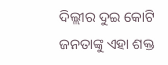ଦିଲ୍ଲୀର ଦୁଇ କୋଟି ଜନତାଙ୍କୁ ଏହା ଶକ୍ତ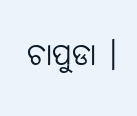ଚାପୁଡା ।